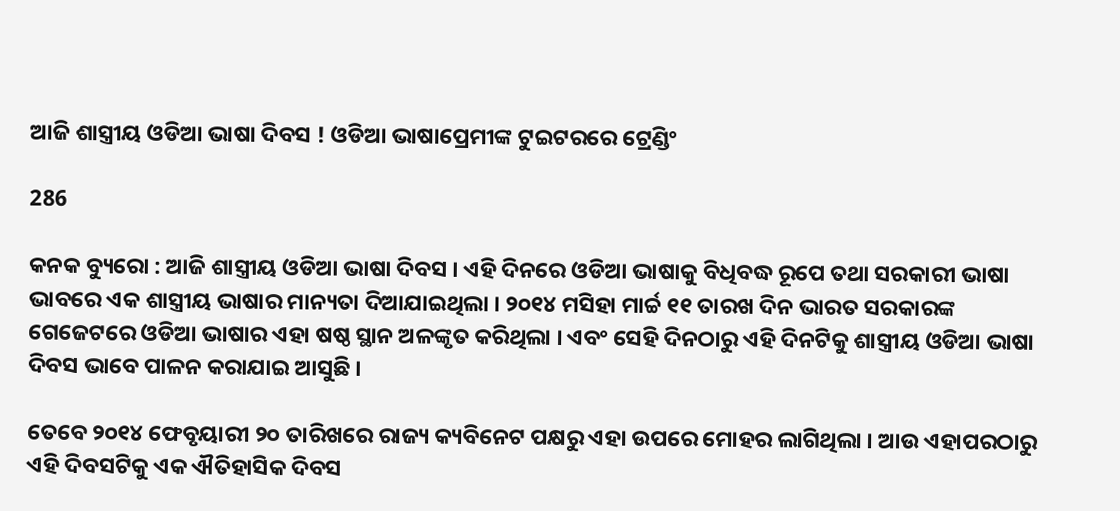ଆଜି ଶାସ୍ତ୍ରୀୟ ଓଡିଆ ଭାଷା ଦିବସ ! ଓଡିଆ ଭାଷାପ୍ରେମୀଙ୍କ ଟୁଇଟରରେ ଟ୍ରେଣ୍ଡିଂ

286

କନକ ବ୍ୟୁରୋ : ଆଜି ଶାସ୍ତ୍ରୀୟ ଓଡିଆ ଭାଷା ଦିବସ । ଏହି ଦିନରେ ଓଡିଆ ଭାଷାକୁ ବିଧିବଦ୍ଧ ରୂପେ ତଥା ସରକାରୀ ଭାଷା ଭାବରେ ଏକ ଶାସ୍ତ୍ରୀୟ ଭାଷାର ମାନ୍ୟତା ଦିଆଯାଇଥିଲା । ୨୦୧୪ ମସିହା ମାର୍ଚ୍ଚ ୧୧ ତାରଖ ଦିନ ଭାରତ ସରକାରଙ୍କ ଗେଜେଟରେ ଓଡିଆ ଭାଷାର ଏହା ଷଷ୍ଠ ସ୍ଥାନ ଅଳଙ୍କୃତ କରିଥିଲା । ଏବଂ ସେହି ଦିନଠାରୁ ଏହି ଦିନଟିକୁ ଶାସ୍ତ୍ରୀୟ ଓଡିଆ ଭାଷା ଦିବସ ଭାବେ ପାଳନ କରାଯାଇ ଆସୁଛି ।

ତେବେ ୨୦୧୪ ଫେବୃୟାରୀ ୨୦ ତାରିଖରେ ରାଜ୍ୟ କ୍ୟବିନେଟ ପକ୍ଷରୁ ଏହା ଉପରେ ମୋହର ଲାଗିଥିଲା । ଆଉ ଏହାପରଠାରୁ ଏହି ଦିବସଟିକୁ ଏକ ଐତିହାସିକ ଦିବସ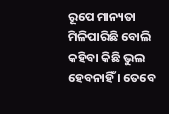ରୂପେ ମାନ୍ୟତା ମିଳିପାରିଛି ବୋଲି କହିବା କିଛି ଭୁଲ ହେବନାହିଁ । ତେବେ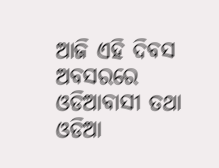ଆଜି ଏହି ଦିବସ ଅବସରରେ ଓଡିଆବାସୀ ତଥା ଓଡିଆ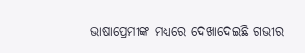ଭାଷାପ୍ରେମୀଙ୍କ ମଧ୍ୟରେ ଦେଖାଦେଇଛି ଗଭୀର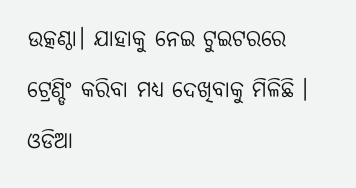ଉତ୍କଣ୍ଠା। ଯାହାକୁ ନେଇ ଟୁଇଟରରେ ଟ୍ରେଣ୍ଡିଂ କରିବା ମଧ୍ୟ ଦେଖିବାକୁ ମିଳିଛି । ଓଡିଆ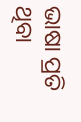ଭାଷା ପ୍ରତି ଥିବା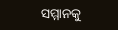ସମ୍ମାନକୁ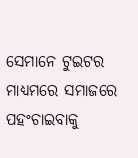ସେମାନେ ଟୁଇଟର ମାଧ୍ୟମରେ ସମାଜରେ ପହଂଚାଇବାକୁ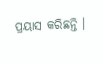ପ୍ରୟାସ କରିଛନ୍ତି ।